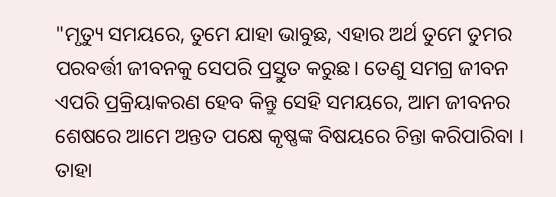"ମୃତ୍ୟୁ ସମୟରେ, ତୁମେ ଯାହା ଭାବୁଛ, ଏହାର ଅର୍ଥ ତୁମେ ତୁମର ପରବର୍ତ୍ତୀ ଜୀବନକୁ ସେପରି ପ୍ରସ୍ତୁତ କରୁଛ। ତେଣୁ ସମଗ୍ର ଜୀବନ ଏପରି ପ୍ରକ୍ରିୟାକରଣ ହେବ କିନ୍ତୁ ସେହି ସମୟରେ, ଆମ ଜୀବନର ଶେଷରେ ଆମେ ଅନ୍ତତ ପକ୍ଷେ କୃଷ୍ଣଙ୍କ ବିଷୟରେ ଚିନ୍ତା କରିପାରିବା । ତାହା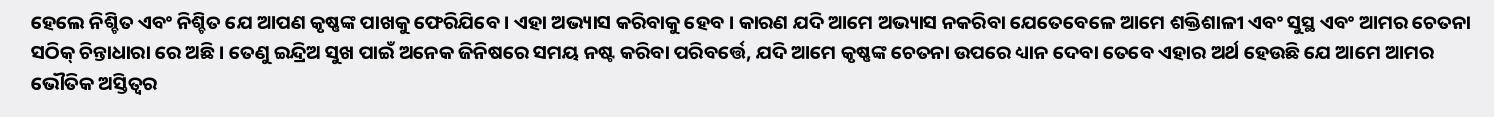ହେଲେ ନିଶ୍ଚିତ ଏବଂ ନିଶ୍ଚିତ ଯେ ଆପଣ କୃଷ୍ଣଙ୍କ ପାଖକୁ ଫେରିଯିବେ । ଏହା ଅଭ୍ୟାସ କରିବାକୁ ହେବ । କାରଣ ଯଦି ଆମେ ଅଭ୍ୟାସ ନକରିବା ଯେତେବେଳେ ଆମେ ଶକ୍ତିଶାଳୀ ଏବଂ ସୁସ୍ଥ ଏବଂ ଆମର ଚେତନା ସଠିକ୍ ଚିନ୍ତାଧାରା ରେ ଅଛି । ତେଣୁ ଇନ୍ଦ୍ରିଅ ସୁଖ ପାଇଁ ଅନେକ ଜିନିଷରେ ସମୟ ନଷ୍ଟ କରିବା ପରିବର୍ତ୍ତେ, ଯଦି ଆମେ କୃଷ୍ଣଙ୍କ ଚେତନା ଉପରେ ଧ୍ୟାନ ଦେବା ତେବେ ଏହାର ଅର୍ଥ ହେଉଛି ଯେ ଆମେ ଆମର ଭୌତିକ ଅସ୍ତିତ୍ୱର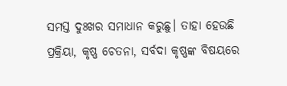ସମସ୍ତ ଦୁଃଖର ସମାଧାନ କରୁଛୁ। ତାହା ହେଉଛି ପ୍ରକ୍ରିୟା, କୃଷ୍ଣ ଚେତନା, ସର୍ବଦା କୃଷ୍ଣଙ୍କ ବିଷୟରେ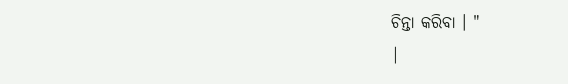ଚିନ୍ତା କରିବା । "
|